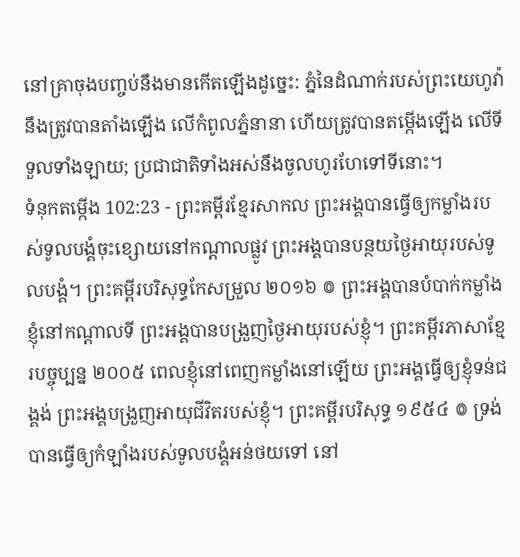នៅគ្រាចុងបញ្ចប់នឹងមានកើតឡើងដូច្នេះ: ភ្នំនៃដំណាក់របស់ព្រះយេហូវ៉ានឹងត្រូវបានតាំងឡើង លើកំពូលភ្នំនានា ហើយត្រូវបានតម្កើងឡើង លើទីទួលទាំងឡាយ; ប្រជាជាតិទាំងអស់នឹងចូលហូរហែទៅទីនោះ។
ទំនុកតម្កើង 102:23 - ព្រះគម្ពីរខ្មែរសាកល ព្រះអង្គបានធ្វើឲ្យកម្លាំងរបស់ទូលបង្គំចុះខ្សោយនៅកណ្ដាលផ្លូវ ព្រះអង្គបានបន្ថយថ្ងៃអាយុរបស់ទូលបង្គំ។ ព្រះគម្ពីរបរិសុទ្ធកែសម្រួល ២០១៦ ៙ ព្រះអង្គបានបំបាក់កម្លាំងខ្ញុំនៅកណ្ដាលទី ព្រះអង្គបានបង្រួញថ្ងៃអាយុរបស់ខ្ញុំ។ ព្រះគម្ពីរភាសាខ្មែរបច្ចុប្បន្ន ២០០៥ ពេលខ្ញុំនៅពេញកម្លាំងនៅឡើយ ព្រះអង្គធ្វើឲ្យខ្ញុំទន់ជង្គង់ ព្រះអង្គបង្រួញអាយុជីវិតរបស់ខ្ញុំ។ ព្រះគម្ពីរបរិសុទ្ធ ១៩៥៤ ៙ ទ្រង់បានធ្វើឲ្យកំឡាំងរបស់ទូលបង្គំអន់ថយទៅ នៅ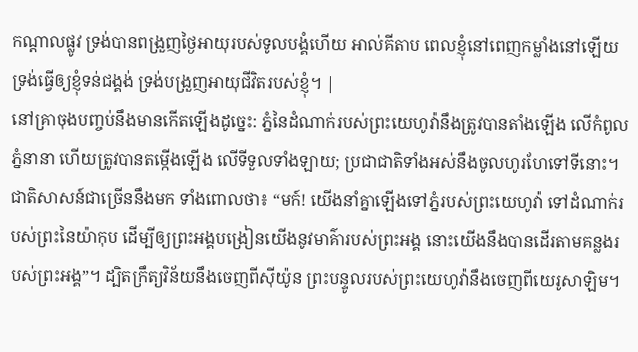កណ្តាលផ្លូវ ទ្រង់បានពង្រួញថ្ងៃអាយុរបស់ទូលបង្គំហើយ អាល់គីតាប ពេលខ្ញុំនៅពេញកម្លាំងនៅឡើយ ទ្រង់ធ្វើឲ្យខ្ញុំទន់ជង្គង់ ទ្រង់បង្រួញអាយុជីវិតរបស់ខ្ញុំ។ |
នៅគ្រាចុងបញ្ចប់នឹងមានកើតឡើងដូច្នេះ: ភ្នំនៃដំណាក់របស់ព្រះយេហូវ៉ានឹងត្រូវបានតាំងឡើង លើកំពូលភ្នំនានា ហើយត្រូវបានតម្កើងឡើង លើទីទួលទាំងឡាយ; ប្រជាជាតិទាំងអស់នឹងចូលហូរហែទៅទីនោះ។
ជាតិសាសន៍ជាច្រើននឹងមក ទាំងពោលថា៖ “មក៍! យើងនាំគ្នាឡើងទៅភ្នំរបស់ព្រះយេហូវ៉ា ទៅដំណាក់របស់ព្រះនៃយ៉ាកុប ដើម្បីឲ្យព្រះអង្គបង្រៀនយើងនូវមាគ៌ារបស់ព្រះអង្គ នោះយើងនឹងបានដើរតាមគន្លងរបស់ព្រះអង្គ”។ ដ្បិតក្រឹត្យវិន័យនឹងចេញពីស៊ីយ៉ូន ព្រះបន្ទូលរបស់ព្រះយេហូវ៉ានឹងចេញពីយេរូសាឡិម។